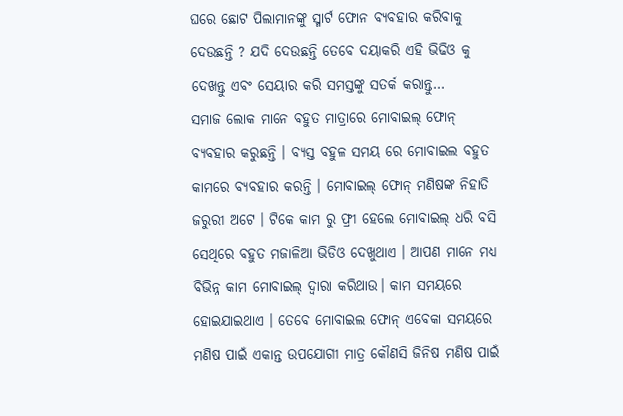ଘରେ ଛୋଟ ପିଲାମାନଙ୍କୁ ସ୍ମାର୍ଟ ଫୋନ ବ୍ୟବହାର କରିବାକୁ ଦେଉଛନ୍ତି ? ଯଦି ଦେଉଛନ୍ତି ତେବେ ଦୟାକରି ଏହି ଭିଢିଓ କୁ ଦେଖନ୍ତୁ ଏବଂ ସେୟାର କରି ସମସ୍ତଙ୍କୁ ସତର୍କ କରାନ୍ତୁ…
ସମାଜ ଲୋକ ମାନେ ବହୁତ ମାତ୍ରାରେ ମୋବାଇଲ୍ ଫୋନ୍ ବ୍ୟବହାର କରୁଛନ୍ତି । ବ୍ୟସ୍ତ ବହୁଳ ସମୟ ରେ ମୋବାଇଲ ବହୁତ କାମରେ ବ୍ୟବହାର କରନ୍ତି । ମୋବାଇଲ୍ ଫୋନ୍ ମଣିଷଙ୍କ ନିହାତି ଜରୁରୀ ଅଟେ । ଟିକେ କାମ ରୁ ଫ୍ରୀ ହେଲେ ମୋବାଇଲ୍ ଧରି ବସି ସେଥିରେ ବହୁତ ମଜାଳିଆ ଭିଡିଓ ଦେଖୁଥାଏ । ଆପଣ ମାନେ ମଧ୍ୟ ବିଭିନ୍ନ କାମ ମୋବାଇଲ୍ ଦ୍ଵାରା କରିଥାଉ। କାମ ସମୟରେ ହୋଇଯାଇଥାଏ । ତେବେ ମୋବାଇଲ ଫୋନ୍ ଏବେକା ସମୟରେ ମଣିଷ ପାଇଁ ଏକାନ୍ତ ଉପଯୋଗୀ ମାତ୍ର କୌଣସି ଜିନିଷ ମଣିଷ ପାଇଁ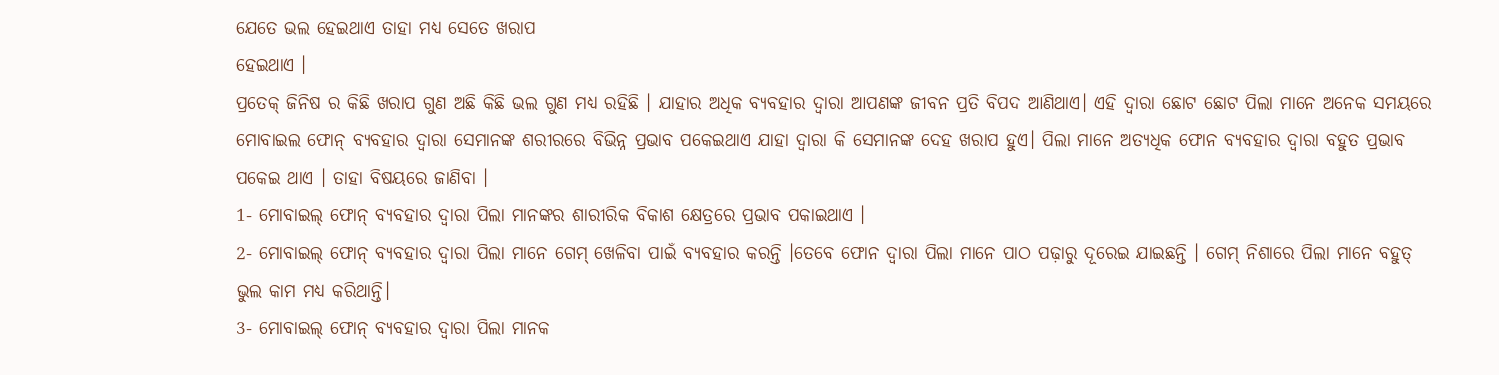ଯେତେ ଭଲ ହେଇଥାଏ ତାହା ମଧ୍ୟ ସେତେ ଖରାପ
ହେଇଥାଏ ।
ପ୍ରତେକ୍ ଜିନିଷ ର କିଛି ଖରାପ ଗୁଣ ଅଛି କିଛି ଭଲ ଗୁଣ ମଧ୍ୟ ରହିଛି । ଯାହାର ଅଧିକ ବ୍ୟବହାର ଦ୍ଵାରା ଆପଣଙ୍କ ଜୀବନ ପ୍ରତି ବିପଦ ଆଣିଥାଏ। ଏହି ଦ୍ଵାରା ଛୋଟ ଛୋଟ ପିଲା ମାନେ ଅନେକ ସମୟରେ ମୋବାଇଲ ଫୋନ୍ ବ୍ୟବହାର ଦ୍ବାରା ସେମାନଙ୍କ ଶରୀରରେ ବିଭିନ୍ନ ପ୍ରଭାବ ପକେଇଥାଏ ଯାହା ଦ୍ଵାରା କି ସେମାନଙ୍କ ଦେହ ଖରାପ ହୁଏ। ପିଲା ମାନେ ଅତ୍ୟଧିକ ଫୋନ ବ୍ୟବହାର ଦ୍ବାରା ବହୁତ ପ୍ରଭାବ ପକେଇ ଥାଏ । ତାହା ବିଷୟରେ ଜାଣିବା ।
1- ମୋବାଇଲ୍ ଫୋନ୍ ବ୍ୟବହାର ଦ୍ବାରା ପିଲା ମାନଙ୍କର ଶାରୀରିକ ବିକାଶ କ୍ଷେତ୍ରରେ ପ୍ରଭାବ ପକାଇଥାଏ ।
2- ମୋବାଇଲ୍ ଫୋନ୍ ବ୍ୟବହାର ଦ୍ବାରା ପିଲା ମାନେ ଗେମ୍ ଖେଳିବା ପାଇଁ ବ୍ୟବହାର କରନ୍ତି ।ତେବେ ଫୋନ ଦ୍ଵାରା ପିଲା ମାନେ ପାଠ ପଢ଼ାରୁ ଦୂରେଇ ଯାଇଛନ୍ତି । ଗେମ୍ ନିଶାରେ ପିଲା ମାନେ ବହୁତ୍ ଭୁଲ କାମ ମଧ୍ୟ କରିଥାନ୍ତି।
3- ମୋବାଇଲ୍ ଫୋନ୍ ବ୍ୟବହାର ଦ୍ବାରା ପିଲା ମାନକ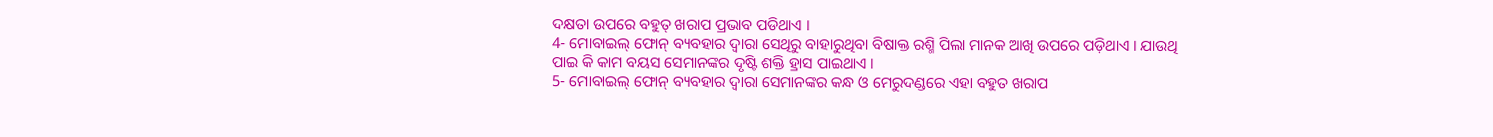ଦକ୍ଷତା ଉପରେ ବହୁତ୍ ଖରାପ ପ୍ରଭାବ ପଡିଥାଏ ।
4- ମୋବାଇଲ୍ ଫୋନ୍ ବ୍ୟବହାର ଦ୍ବାରା ସେଥିରୁ ବାହାରୁଥିବା ବିଷାକ୍ତ ରଶ୍ମି ପିଲା ମାନକ ଆଖି ଉପରେ ପଡ଼ିଥାଏ । ଯାଉଥି ପାଇ କି କାମ ବୟସ ସେମାନଙ୍କର ଦୃଷ୍ଟି ଶକ୍ତି ହ୍ରାସ ପାଇଥାଏ ।
5- ମୋବାଇଲ୍ ଫୋନ୍ ବ୍ୟବହାର ଦ୍ବାରା ସେମାନଙ୍କର କନ୍ଧ ଓ ମେରୁଦଣ୍ଡରେ ଏହା ବହୁତ ଖରାପ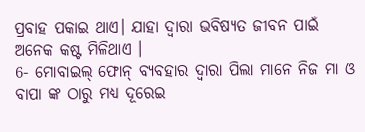ପ୍ରବାହ ପକାଇ ଥାଏ। ଯାହା ଦ୍ଵାରା ଭବିଷ୍ୟତ ଜୀବନ ପାଇଁ ଅନେକ କଷ୍ଟ ମିଳିଥାଏ ।
6- ମୋବାଇଲ୍ ଫୋନ୍ ବ୍ୟବହାର ଦ୍ବାରା ପିଲା ମାନେ ନିଜ ମା ଓ ବାପା ଙ୍କ ଠାରୁ ମଧ୍ୟ ଦୂରେଇ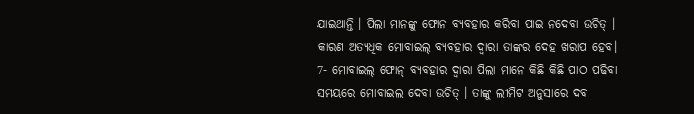ଯାଇଥାନ୍ତି । ପିଲା ମାନଙ୍କୁ ଫୋନ ବ୍ୟବହାର କରିବା ପାଇ ନଦେବା ଉଚିତ୍ । କାରଣ ଅତ୍ୟଧିକ ମୋବାଇଲ୍ ବ୍ୟବହାର ଦ୍ବାରା ତାଙ୍କର ଦେହ ଖରାପ ହେବ।
7- ମୋବାଇଲ୍ ଫୋନ୍ ବ୍ୟବହାର ଦ୍ବାରା ପିଲା ମାନେ କିଛି କିଛି ପାଠ ପଢିବା ସମୟରେ ମୋବାଇଲ ଦେବା ଉଚିତ୍ । ତାଙ୍କୁ ଲୀମିଟ ଅନୁସାରେ ଦବ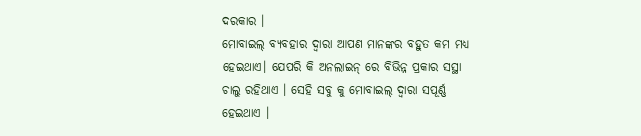ଦରକାର ।
ମୋବାଇଲ୍ ବ୍ୟବହାର ଦ୍ବାରା ଆପଣ ମାନଙ୍କର ବହୁତ କମ ମଧ୍ୟ ହେଇଥାଏ। ଯେପରି କି ଅନଲାଇନ୍ ରେ ବିଭିନ୍ନ ପ୍ରକାର ସସ୍ଥା ଚାଲୁ ରହିଥାଏ । ସେହି ସବୁ କୁ ମୋବାଇଲ୍ ଦ୍ଵାରା ସପୂର୍ଣ୍ଣ ହେଇଥାଏ ।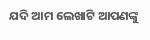ଯଦି ଆମ ଲେଖାଟି ଆପଣଙ୍କୁ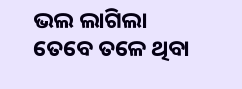ଭଲ ଲାଗିଲା ତେବେ ତଳେ ଥିବା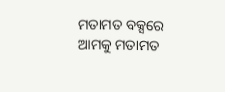ମତାମତ ବକ୍ସରେ ଆମକୁ ମତାମତ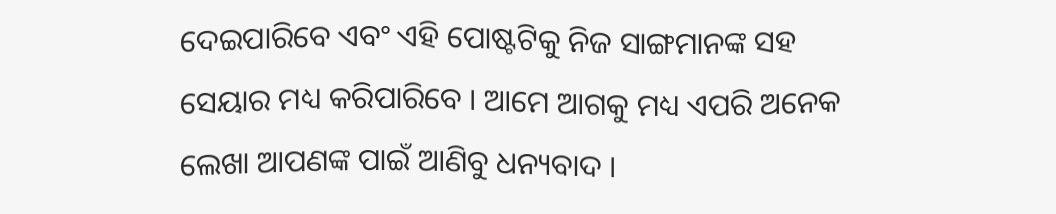ଦେଇପାରିବେ ଏବଂ ଏହି ପୋଷ୍ଟଟିକୁ ନିଜ ସାଙ୍ଗମାନଙ୍କ ସହ ସେୟାର ମଧ୍ୟ କରିପାରିବେ । ଆମେ ଆଗକୁ ମଧ୍ୟ ଏପରି ଅନେକ ଲେଖା ଆପଣଙ୍କ ପାଇଁ ଆଣିବୁ ଧନ୍ୟବାଦ ।